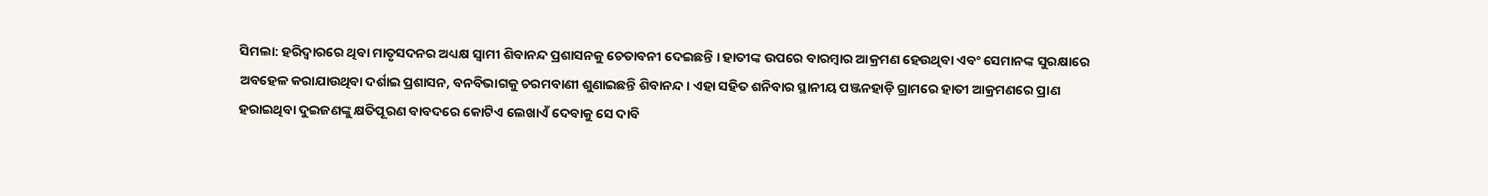ସିମଲା: ହରିଦ୍ବାରରେ ଥିବା ମାତୃସଦନର ଅଧ୍ୟକ୍ଷ ସ୍ବାମୀ ଶିବାନନ୍ଦ ପ୍ରଶାସନକୁ ଚେତାବନୀ ଦେଇଛନ୍ତି । ହାତୀଙ୍କ ଉପରେ ବାରମ୍ବାର ଆକ୍ରମଣ ହେଉଥିବା ଏବଂ ସେମାନଙ୍କ ସୁରକ୍ଷାରେ ଅବହେଳ କରାଯାଉଥିବା ଦର୍ଶାଇ ପ୍ରଶାସନ, ବନବିଭାଗକୁ ଚରମବାଣୀ ଶୁଣାଇଛନ୍ତି ଶିବାନନ୍ଦ। ଏହା ସହିତ ଶନିବାର ସ୍ଥାନୀୟ ପଞ୍ଜନହାଡ଼ି ଗ୍ରାମରେ ହାତୀ ଆକ୍ରମଣରେ ପ୍ରାଣ ହରାଇଥିବା ଦୁଇଜଣଙ୍କୁ କ୍ଷତିପୂରଣ ବାବଦରେ କୋଟିଏ ଲେଖାଏଁ ଦେବାକୁ ସେ ଦାବି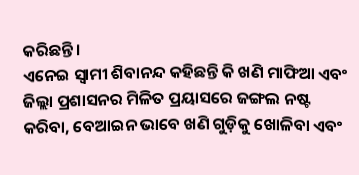କରିଛନ୍ତି।
ଏନେଇ ସ୍ବାମୀ ଶିବାନନ୍ଦ କହିଛନ୍ତି କି ଖଣି ମାଫିଆ ଏବଂ ଜିଲ୍ଲା ପ୍ରଶାସନର ମିଳିତ ପ୍ରୟାସରେ ଜଙ୍ଗଲ ନଷ୍ଟ କରିବା, ବେଆଇନ ଭାବେ ଖଣି ଗୁଡ଼ିକୁ ଖୋଳିବା ଏବଂ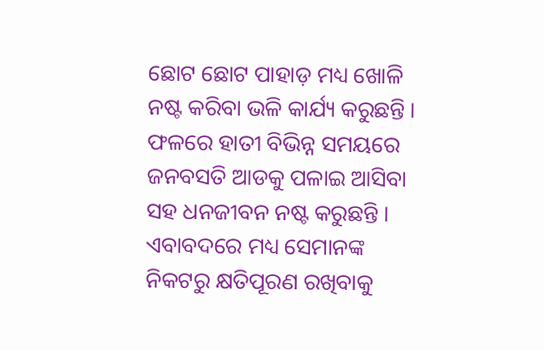ଛୋଟ ଛୋଟ ପାହାଡ଼ ମଧ୍ୟ ଖୋଳି ନଷ୍ଟ କରିବା ଭଳି କାର୍ଯ୍ୟ କରୁଛନ୍ତି । ଫଳରେ ହାତୀ ବିଭିନ୍ନ ସମୟରେ ଜନବସତି ଆଡକୁ ପଳାଇ ଆସିବା ସହ ଧନଜୀବନ ନଷ୍ଟ କରୁଛନ୍ତି । ଏବାବଦରେ ମଧ୍ୟ ସେମାନଙ୍କ ନିକଟରୁ କ୍ଷତିପୂରଣ ରଖିବାକୁ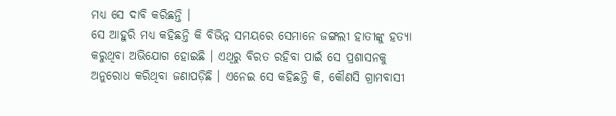ମଧ୍ୟ ସେ ଦାବି କରିଛନ୍ତି ।
ସେ ଆହୁରି ମଧ୍ୟ କହିଛନ୍ତି କି ବିଭିନ୍ନ ସମୟରେ ସେମାନେ ଜଙ୍ଗଲୀ ହାତୀଙ୍କୁ ହତ୍ୟା କରୁଥିବା ଅଭିଯୋଗ ହୋଇଛି । ଏଥିରୁ ବିରତ ରହିବା ପାଇଁ ସେ ପ୍ରଶାସନକୁ ଅନୁରୋଧ କରିଥିବା ଜଣାପଡ଼ିଛି । ଏନେଇ ସେ କହିଛନ୍ତି କି, କୌଣସି ଗ୍ରାମବାସୀ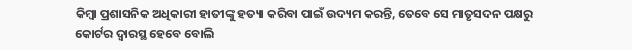କିମ୍ବା ପ୍ରଶାସନିକ ଅଧିକାରୀ ହାତୀଙ୍କୁ ହତ୍ୟା କରିବା ପାଇଁ ଉଦ୍ୟମ କରନ୍ତି, ତେବେ ସେ ମାତୃସଦନ ପକ୍ଷରୁ କୋର୍ଟର ଦ୍ବାରସ୍ଥ ହେବେ ବୋଲି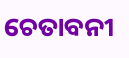ଚେତାବନୀ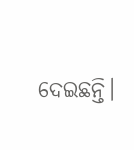ଦେଇଛନ୍ତି।